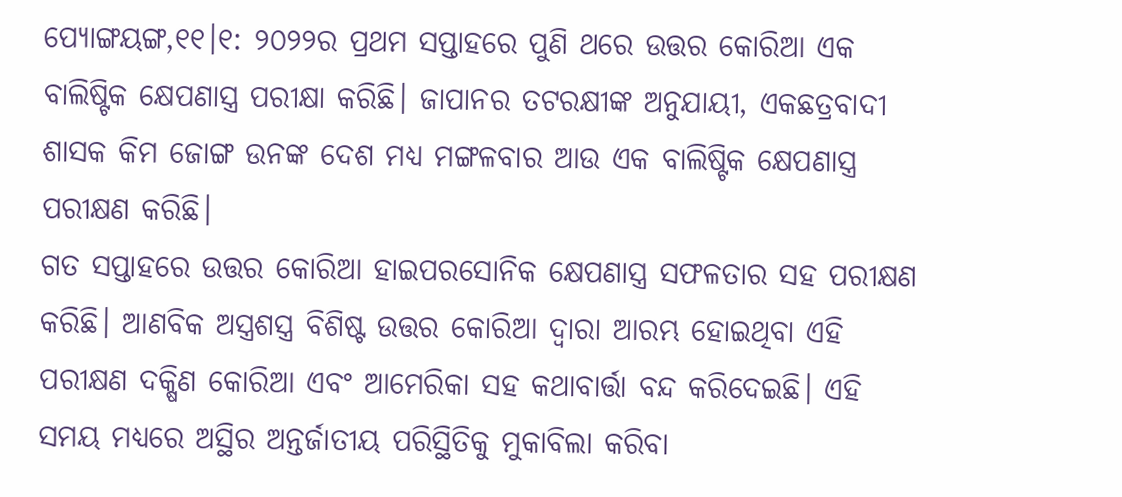ପ୍ୟୋଙ୍ଗୟଙ୍ଗ,୧୧।୧: ୨୦୨୨ର ପ୍ରଥମ ସପ୍ତାହରେ ପୁଣି ଥରେ ଉତ୍ତର କୋରିଆ ଏକ ବାଲିଷ୍ଟିକ କ୍ଷେପଣାସ୍ତ୍ର ପରୀକ୍ଷା କରିଛି। ଜାପାନର ତଟରକ୍ଷୀଙ୍କ ଅନୁଯାୟୀ, ଏକଛତ୍ରବାଦୀ ଶାସକ କିମ ଜୋଙ୍ଗ ଉନଙ୍କ ଦେଶ ମଧ୍ୟ ମଙ୍ଗଳବାର ଆଉ ଏକ ବାଲିଷ୍ଟିକ କ୍ଷେପଣାସ୍ତ୍ର ପରୀକ୍ଷଣ କରିଛି।
ଗତ ସପ୍ତାହରେ ଉତ୍ତର କୋରିଆ ହାଇପରସୋନିକ କ୍ଷେପଣାସ୍ତ୍ର ସଫଳତାର ସହ ପରୀକ୍ଷଣ କରିଛି। ଆଣବିକ ଅସ୍ତ୍ରଶସ୍ତ୍ର ବିଶିଷ୍ଟ ଉତ୍ତର କୋରିଆ ଦ୍ୱାରା ଆରମ୍ଭ ହୋଇଥିବା ଏହି ପରୀକ୍ଷଣ ଦକ୍ଷିଣ କୋରିଆ ଏବଂ ଆମେରିକା ସହ କଥାବାର୍ତ୍ତା ବନ୍ଦ କରିଦେଇଛି। ଏହି ସମୟ ମଧ୍ୟରେ ଅସ୍ଥିର ଅନ୍ତର୍ଜାତୀୟ ପରିସ୍ଥିତିକୁ ମୁକାବିଲା କରିବା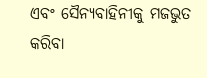ଏବଂ ସୈନ୍ୟବାହିନୀକୁ ମଜଭୁତ କରିବା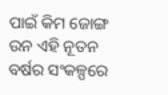ପାଇଁ କିମ ଜୋଙ୍ଗ ଉନ ଏହି ନୂତନ ବର୍ଷର ସଂକଳ୍ପରେ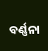ବର୍ଣ୍ଣନା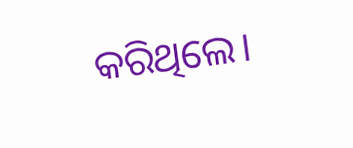କରିଥିଲେ।